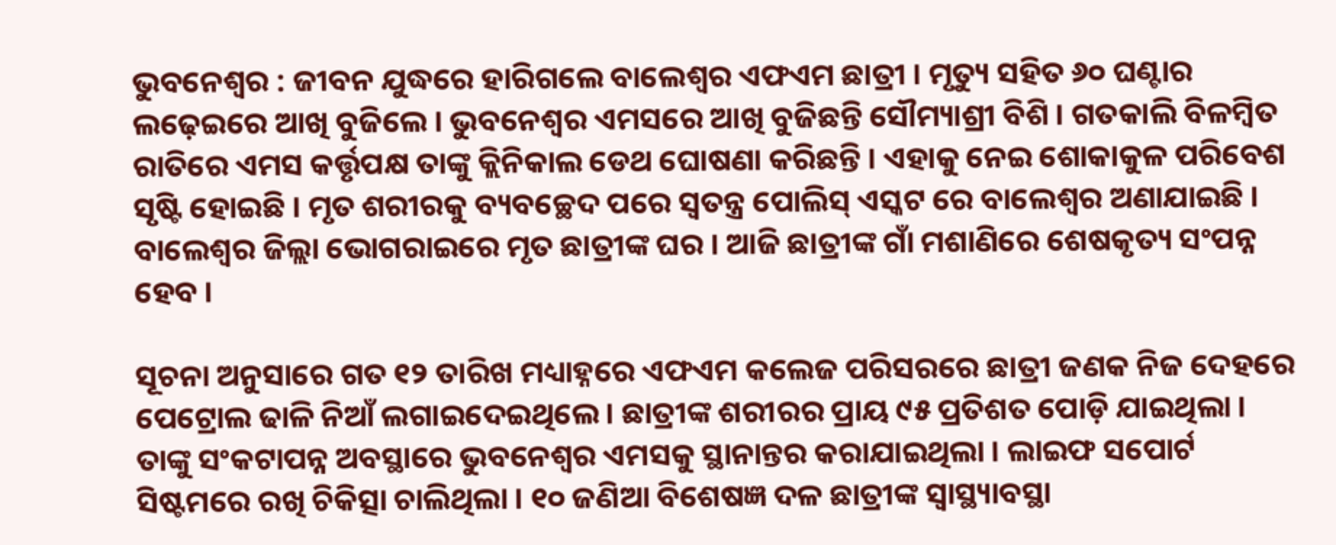ଭୁବନେଶ୍ୱର : ଜୀବନ ଯୁଦ୍ଧରେ ହାରିଗଲେ ବାଲେଶ୍ବର ଏଫଏମ ଛାତ୍ରୀ । ମୃତ୍ୟୁ ସହିତ ୬୦ ଘଣ୍ଟାର ଲଢ଼େଇରେ ଆଖି ବୁଜିଲେ । ଭୁବନେଶ୍ବର ଏମସରେ ଆଖି ବୁଜିଛନ୍ତି ସୌମ୍ୟାଶ୍ରୀ ବିଶି । ଗତକାଲି ବିଳମ୍ବିତ ରାତିରେ ଏମସ କର୍ତ୍ତୃପକ୍ଷ ତାଙ୍କୁ କ୍ଲିନିକାଲ ଡେଥ ଘୋଷଣା କରିଛନ୍ତି । ଏହାକୁ ନେଇ ଶୋକାକୁଳ ପରିବେଶ ସୃଷ୍ଟି ହୋଇଛି । ମୃତ ଶରୀରକୁ ବ୍ୟବଚ୍ଛେଦ ପରେ ସ୍ଵତନ୍ତ୍ର ପୋଲିସ୍ ଏସ୍କଟ ରେ ବାଲେଶ୍ଵର ଅଣାଯାଇଛି । ବାଲେଶ୍ଵର ଜିଲ୍ଲା ଭୋଗରାଇରେ ମୃତ ଛାତ୍ରୀଙ୍କ ଘର । ଆଜି ଛାତ୍ରୀଙ୍କ ଗାଁ ମଶାଣିରେ ଶେଷକୃତ୍ୟ ସଂପନ୍ନ ହେବ ।

ସୂଚନା ଅନୁସାରେ ଗତ ୧୨ ତାରିଖ ମଧ୍ୟାହ୍ନରେ ଏଫଏମ କଲେଜ ପରିସରରେ ଛାତ୍ରୀ ଜଣକ ନିଜ ଦେହରେ ପେଟ୍ରୋଲ ଢାଳି ନିଆଁ ଲଗାଇଦେଇଥିଲେ । ଛାତ୍ରୀଙ୍କ ଶରୀରର ପ୍ରାୟ ୯୫ ପ୍ରତିଶତ ପୋଡ଼ି ଯାଇଥିଲା । ତାଙ୍କୁ ସଂକଟାପନ୍ନ ଅବସ୍ଥାରେ ଭୁବନେଶ୍ବର ଏମସକୁ ସ୍ଥାନାନ୍ତର କରାଯାଇଥିଲା । ଲାଇଫ ସପୋର୍ଟ ସିଷ୍ଟମରେ ରଖି ଚିକିତ୍ସା ଚାଲିଥିଲା । ୧୦ ଜଣିଆ ବିଶେଷଜ୍ଞ ଦଳ ଛାତ୍ରୀଙ୍କ ସ୍ବାସ୍ଥ୍ୟାବସ୍ଥା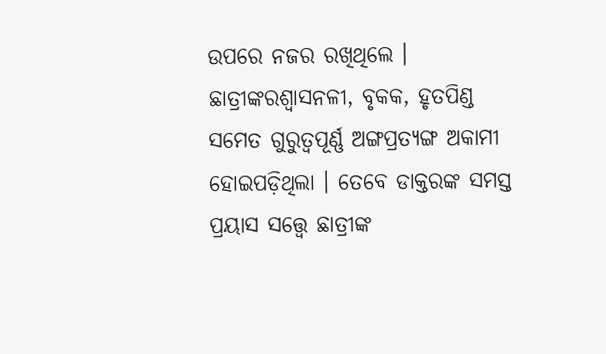ଉପରେ ନଜର ରଖିଥିଲେ । ଛାତ୍ରୀଙ୍କରଶ୍ବାସନଳୀ, ବୃକକ, ହୃତପିଣ୍ଡ ସମେତ ଗୁରୁତ୍ବପୂର୍ଣ୍ଣ ଅଙ୍ଗପ୍ରତ୍ୟଙ୍ଗ ଅକାମୀ ହୋଇପଡ଼ିଥିଲା । ତେବେ ଡାକ୍ତରଙ୍କ ସମସ୍ତ ପ୍ରୟାସ ସତ୍ତ୍ବେ ଛାତ୍ରୀଙ୍କ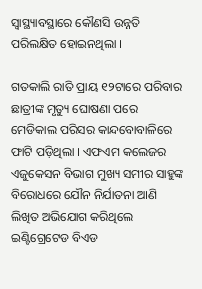ସ୍ବାସ୍ଥ୍ୟାବସ୍ଥାରେ କୌଣସି ଉନ୍ନତି ପରିଲକ୍ଷିତ ହୋଇନଥିଲା ।

ଗତକାଲି ରାତି ପ୍ରାୟ ୧୨ଟାରେ ପରିବାର ଛାତ୍ରୀଙ୍କ ମୃତ୍ୟୁ ଘୋଷଣା ପରେ ମେଡିକାଲ ପରିସର କାନ୍ଦବୋବାଳିରେ ଫାଟି ପଡ଼ିଥିଲା । ଏଫଏମ କଲେଜର ଏଜୁକେସନ ବିଭାଗ ମୁଖ୍ୟ ସମୀର ସାହୁଙ୍କ ବିରୋଧରେ ଯୌନ ନିର୍ଯାତନା ଆଣି ଲିଖିତ ଅଭିଯୋଗ କରିଥିଲେ ଇଣ୍ଟିଗ୍ରେଟେଡ ବିଏଡ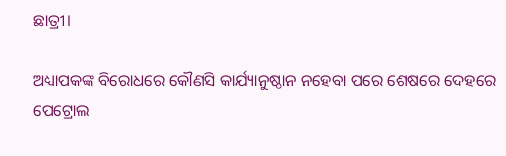ଛାତ୍ରୀ।

ଅଧ୍ୟାପକଙ୍କ ବିରୋଧରେ କୌଣସି କାର୍ଯ୍ୟାନୁଷ୍ଠାନ ନହେବା ପରେ ଶେଷରେ ଦେହରେ ପେଟ୍ରୋଲ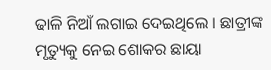ଢାଳି ନିଆଁ ଲଗାଇ ଦେଇଥିଲେ । ଛାତ୍ରୀଙ୍କ ମୃତ୍ୟୁକୁ ନେଇ ଶୋକର ଛାୟା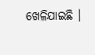ଖେଳିଯାଇଛି ।